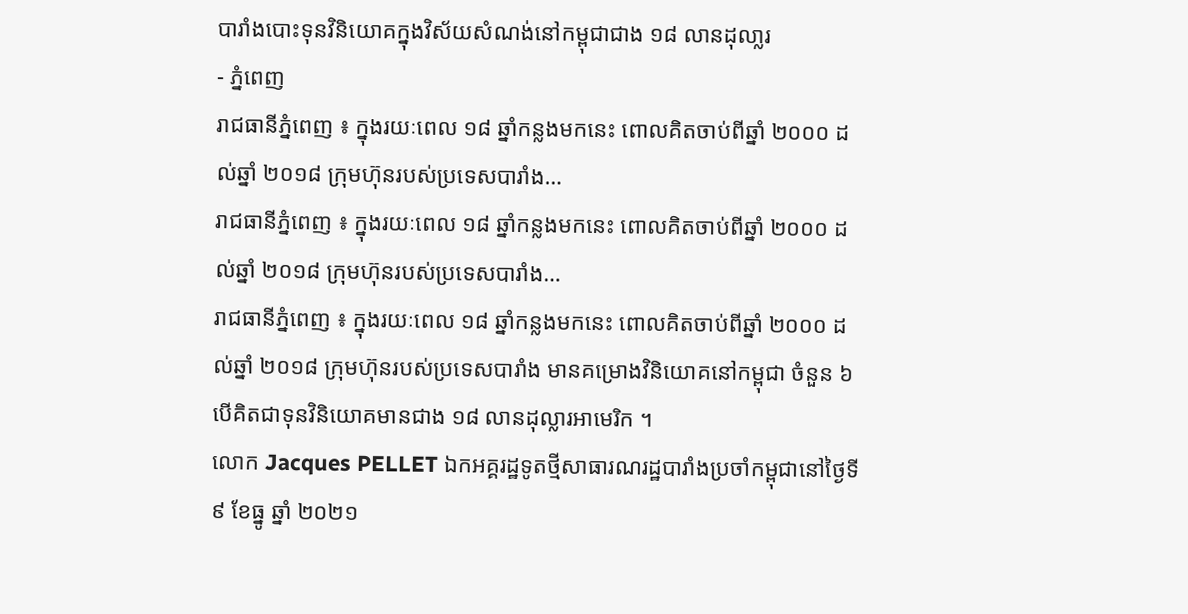បារាំងបោះទុនវិនិយោគក្នុងវិស័យសំណង់នៅកម្ពុជាជាង ១៨ លានដុលា្លរ
- ភ្នំពេញ
រាជធានីភ្នំពេញ ៖ ក្នុងរយៈពេល ១៨ ឆ្នាំកន្លងមកនេះ ពោលគិតចាប់ពីឆ្នាំ ២០០០ ដល់ឆ្នាំ ២០១៨ ក្រុមហ៊ុនរបស់ប្រទេសបារាំង…
រាជធានីភ្នំពេញ ៖ ក្នុងរយៈពេល ១៨ ឆ្នាំកន្លងមកនេះ ពោលគិតចាប់ពីឆ្នាំ ២០០០ ដល់ឆ្នាំ ២០១៨ ក្រុមហ៊ុនរបស់ប្រទេសបារាំង…
រាជធានីភ្នំពេញ ៖ ក្នុងរយៈពេល ១៨ ឆ្នាំកន្លងមកនេះ ពោលគិតចាប់ពីឆ្នាំ ២០០០ ដល់ឆ្នាំ ២០១៨ ក្រុមហ៊ុនរបស់ប្រទេសបារាំង មានគម្រោងវិនិយោគនៅកម្ពុជា ចំនួន ៦ បើគិតជាទុនវិនិយោគមានជាង ១៨ លានដុល្លារអាមេរិក ។
លោក Jacques PELLET ឯកអគ្គរដ្ឋទូតថ្មីសាធារណរដ្ឋបារាំងប្រចាំកម្ពុជានៅថ្ងៃទី ៩ ខែធ្នូ ឆ្នាំ ២០២១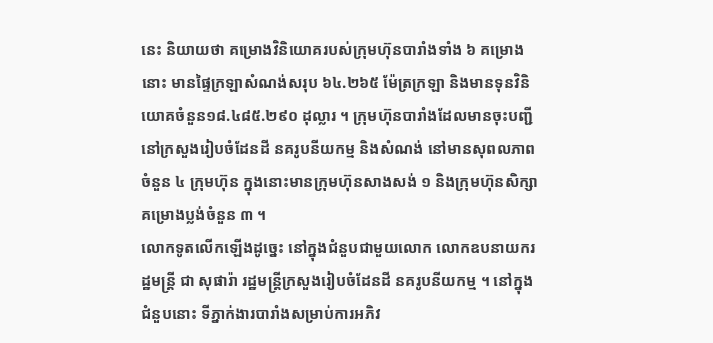នេះ និយាយថា គម្រោងវិនិយោគរបស់ក្រុមហ៊ុនបារាំងទាំង ៦ គម្រោងនោះ មានផ្ទៃក្រឡាសំណង់សរុប ៦៤.២៦៥ ម៉ែត្រក្រឡា និងមានទុនវិនិយោគចំនួន១៨.៤៨៥.២៩០ ដុល្លារ ។ ក្រុមហ៊ុនបារាំងដែលមានចុះបញ្ជីនៅក្រសួងរៀបចំដែនដី នគរូបនីយកម្ម និងសំណង់ នៅមានសុពលភាពចំនួន ៤ ក្រុមហ៊ុន ក្នុងនោះមានក្រុមហ៊ុនសាងសង់ ១ និងក្រុមហ៊ុនសិក្សាគម្រោងប្លង់ចំនួន ៣ ។
លោកទូតលើកឡើងដូច្នេះ នៅក្នុងជំនួបជាមួយលោក លោកឧបនាយករដ្ឋមន្ត្រី ជា សុផារ៉ា រដ្ឋមន្ត្រីក្រសួងរៀបចំដែនដី នគរូបនីយកម្ម ។ នៅក្នុងជំនួបនោះ ទីភ្នាក់ងារបារាំងសម្រាប់ការអភិវ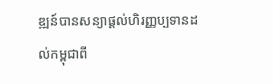ឌ្ឍន៍បានសន្យាផ្ដល់ហិរញ្ញប្បទានដល់កម្ពុជាពី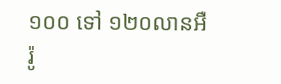១០០ ទៅ ១២០លានអឺរ៉ូ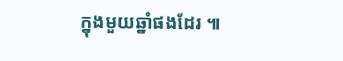ក្នុងមួយឆ្នាំផងដែរ ៕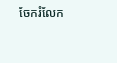ចែករំលែក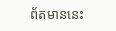ព័តមាននេះ